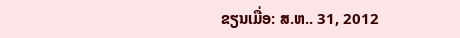ຂຽນເມື່ອ: ສ.ຫ.. 31, 2012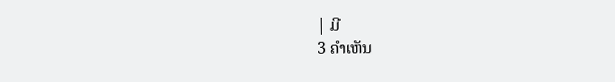| ມີ
3 ຄຳເຫັນ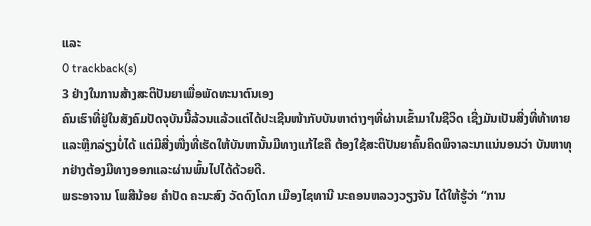ແລະ
0 trackback(s)
3 ຢ່າງໃນການສ້າງສະຕິປັນຍາເພື່ອພັດທະນາຕົນເອງ
ຄົນເຮົາທີ່ຢູ່ໃນສັງຄົມປັດຈຸບັນນີ້ລ້ວນແລ້ວແຕ່ໄດ້ປະເຊີນໜ້າກັບບັນຫາຕ່າງໆທີ່ຜ່ານເຂົ້າມາໃນຊີວິດ ເຊີ່ງມັນເປັນສີ່ງທີ່ທ້າທາຍແລະຫຼີກລ່ຽງບໍ່ໄດ້ ແຕ່ມີສີ່ງໜື່ງທີ່ເຮັດໃຫ້ບັນຫານັ້ນມີທາງແກ້ໄຂຄື ຕ້ອງໃຊ້ສະຕິປັນຍາຄົ້ນຄິດພິຈາລະນາແນ່ນອນວ່າ ບັນຫາທຸກຢ່າງຕ້ອງມີທາງອອກແລະຜ່ານພົ້ນໄປໄດ້ດ້ວຍດີ.
ພຣະອາຈານ ໂພສີນ້ອຍ ຄຳປັດ ຄະນະສົງ ວັດດົງໂດກ ເມືອງໄຊທານີ ນະຄອນຫລວງວຽງຈັນ ໄດ້ໃຫ້ຮູ້ວ່າ “ການ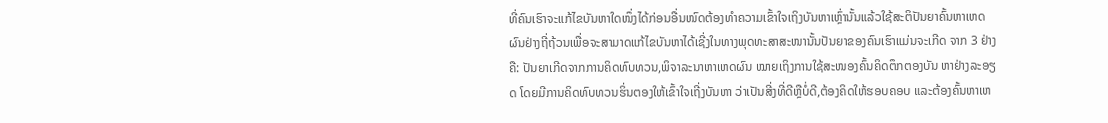ທີ່ຄົນເຮົາຈະແກ້ໄຂບັນຫາໃດໜຶ່ງໄດ້ກ່ອນອື່ນໜົດຕ້ອງທຳຄວາມເຂົ້າໃຈເຖິງບັນຫາເຫຼົ່ານັ້ນແລ້ວໃຊ້ສະຕິປັນຍາຄົ້ນຫາເຫດຜົນຢ່າງຖີ່ຖ້ວນເພື່ອຈະສາມາດແກ້ໄຂບັນຫາໄດ້ເຊີ່ງໃນທາງພຸດທະສາສະໜານັ້ນປັນຍາຂອງຄົນເຮົາແມ່ນຈະເກີດ ຈາກ 3 ຢ່າງຄື: ປັນຍາເກີດຈາກການຄິດທົບທວນ,ພິຈາລະນາຫາເຫດຜົນ ໝາຍເຖິງການໃຊ້ສະໜອງຄົ້ນຄິດຕຶກຕອງບັນ ຫາຢ່າງລະອຽດ ໂດຍມີການຄິດທົບທວນຮິ່ນຕອງໃຫ້ເຂົ້າໃຈເຖີ່ງບັນຫາ ວ່າເປັນສີ່ງທີ່ດີຫຼືບໍ່ດີ,ຕ້ອງຄິດໃຫ້ຮອບຄອບ ແລະຕ້ອງຄົ້ນຫາເຫ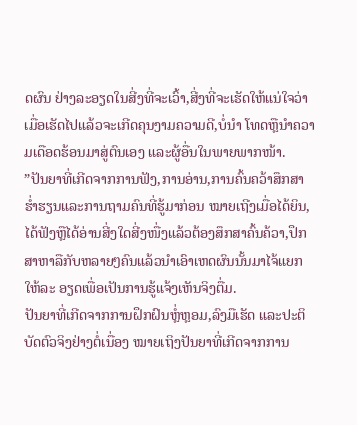ດຜົນ ຢ່າງລະອຽດໃນສີ່ງທີ່ຈະເວົ້າ,ສີ່ງທີ່ຈະເຮັດໃຫ້ແນ່ໃຈວ່າເມື່ອເຮັດໄປແລ້ວຈະເກີດຄຸນງາມຄວາມດີ,ບໍ່ນຳ ໂທດຫຼືນຳຄວາມເດືອດຮ້ອນມາສູ່ຕົນເອງ ແລະຜູ້ອື່ນໃນພາຍພາກໜ້າ.
”ປັນຍາທີ່ເກີດຈາກການຟັງ,ການອ່ານ,ການຄົ້ນຄວ້າສຶກສາຮໍ່າຮຽນແລະການຖາມຄົນທີ່ຮູ້ມາກ່ອນ ໝາຍເຖີງເມື່ອໄດ້ຍິນ,ໄດ້ຟັງຫຼືໄດ້ອ່ານສີ່ງໃດສີ່ງໜື່ງແລ້ວຕ້ອງສຶກສາຄົ້ນຄ້ວາ,ປຶກສາຫາລືກັບຫລາຍໆຄົນແລ້ວນຳເອົາເຫດຜົນນັ້ນມາໄຈ້ແຍກໃຫ້ລະ ອຽດເພື່ອເປັນການຮູ້ແຈ້ງເຫັນຈິງຕື່ມ.
ປັນຍາທີ່ເກີດຈາກການຝຶກຝົນຫຼໍ່ຫຼອມ,ລົງມືເຮັດ ແລະປະຕິບັດຕົວຈິງຢ່າງຕໍ່ເນື່ອງ ໝາຍເຖິງປັນຍາທີ່ເກີດຈາກການ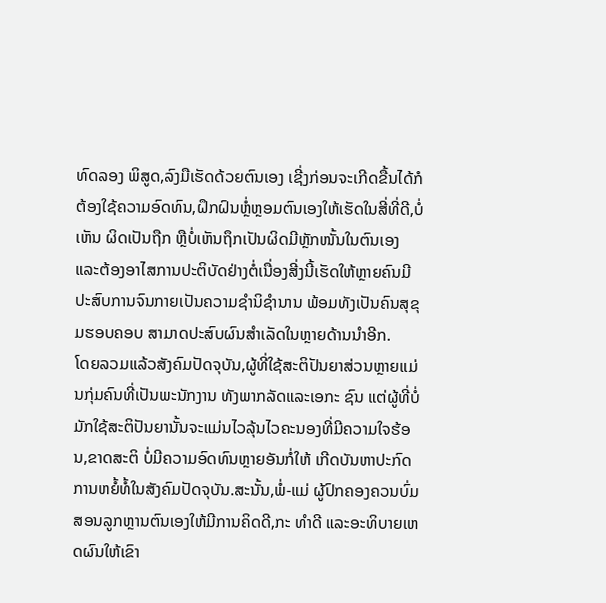ທົດລອງ ພິສູດ,ລົງມືເຮັດດ້ວຍຕົນເອງ ເຊີ່ງກ່ອນຈະເກີດຂື້ນໄດ້ກໍຕ້ອງໃຊ້ຄວາມອົດທົນ,ຝຶກຝົນຫຼໍ່ຫຼອມຕົນເອງໃຫ້ເຮັດໃນສີ່ທີ່ດີ,ບໍ່ເຫັນ ຜິດເປັນຖືກ ຫຼືບໍ່ເຫັນຖຶກເປັນຜິດມີຫຼັກໜັ້ນໃນຕົນເອງ ແລະຕ້ອງອາໄສການປະຕິບັດຢ່າງຕໍ່ເນື່ອງສີ່ງນີ້ເຮັດໃຫ້ຫຼາຍຄົນມີປະສົບການຈົນກາຍເປັນຄວາມຊຳນິຊຳນານ ພ້ອມທັງເປັນຄົນສຸຂຸມຮອບຄອບ ສາມາດປະສົບຜົນສຳເລັດໃນຫຼາຍດ້ານນຳອີກ.
ໂດຍລວມແລ້ວສັງຄົມປັດຈຸບັນ,ຜູ້ທີ່ໃຊ້ສະຕິປັນຍາສ່ວນຫຼາຍແມ່ນກຸ່ມຄົນທີ່ເປັນພະນັກງານ ທັງພາກລັດແລະເອກະ ຊົນ ແຕ່ຜູ້ທີ່ບໍ່ມັກໃຊ້ສະຕິປັນຍານັ້ນຈະແມ່ນໄວລຸ້ນໄວຄະນອງທີ່ມີຄວາມໃຈຮ້ອນ,ຂາດສະຕິ ບໍ່ມີຄວາມອົດທົນຫຼາຍອັນກໍ່ໃຫ້ ເກີດບັນຫາປະກົດການຫຍໍ້ທໍ້ໃນສັງຄົມປັດຈຸບັນ.ສະນັ້ນ,ພໍ່-ແມ່ ຜູ້ປົກຄອງຄວນບົ່ມສອນລູກຫຼານຕົນເອງໃຫ້ມີການຄິດດີ,ກະ ທຳດີ ແລະອະທິບາຍເຫດຜົນໃຫ້ເຂົາ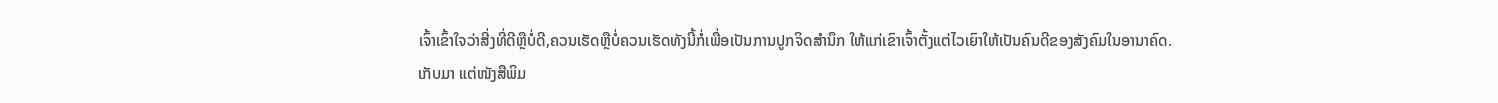ເຈົ້າເຂົ້າໃຈວ່າສີ່ງທີ່ດີຫຼືບໍ່ດີ,ຄວນເຮັດຫຼືບໍ່ຄວນເຮັດທັງນີ້ກໍ່ເພື່ອເປັນການປູກຈິດສຳນຶກ ໃຫ້ແກ່ເຂົາເຈົ້າຕັ້ງແຕ່ໄວເຍົາໃຫ້ເປັນຄົນດີຂອງສັງຄົມໃນອານາຄົດ.
ເກັບມາ ແຕ່ໜັງສືພິມ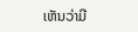ເຫັນວ່າມີ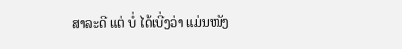ສາລະດີ ແຕ່ ບໍ່ ໄດ້ເບີ່ງວ່າ ແມ່ນໜັງ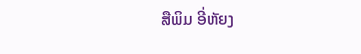ສືພິມ ອີ່ຫັຍງ